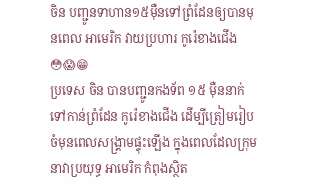ចិន បញ្ជូនទាហាន១៥ម៉ឺនទៅព្រំដែនឲ្យបានមុនពេល អាមេរិក វាយប្រហារ កូរ៉េខាងជើង😳😱😁
ប្រទេស ចិន បានបញ្ជូនកងទ័ព ១៥ ម៉ឺននាក់ទៅកាន់ព្រំដែន កូរ៉េខាងជើង ដើម្បីត្រៀមរៀបចំមុនពេលសង្គ្រាមផ្ទុះឡើង ក្នុងពេលដែលក្រុមនាវាប្រយុទ្ធ អាមេរិក កំពុងស្ថិត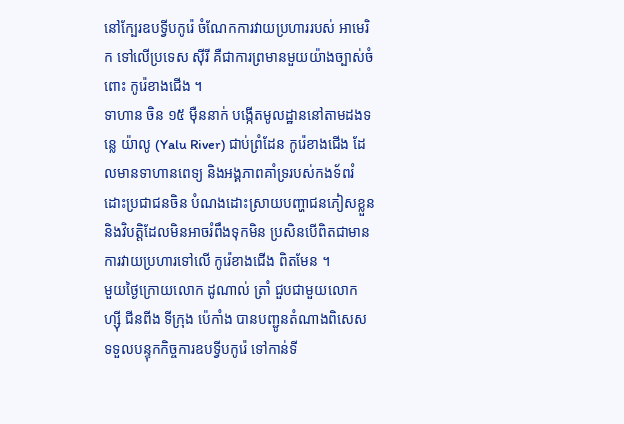នៅក្បែរឧបទ្វីបកូរ៉េ ចំណែកការវាយប្រហាររបស់ អាមេរិក ទៅលើប្រទេស ស៊ីរី គឺជាការព្រមានមួយយ៉ាងច្បាស់ចំពោះ កូរ៉េខាងជើង ។
ទាហាន ចិន ១៥ ម៉ឺននាក់ បង្កើតមូលដ្ឋាននៅតាមដងទន្លេ យ៉ាលូ (Yalu River) ជាប់ព្រំដែន កូរ៉េខាងជើង ដែលមានទាហានពេទ្យ និងអង្គភាពគាំទ្ររបស់កងទ័ពរំដោះប្រជាជនចិន បំណងដោះស្រាយបញ្ហាជនភៀសខ្លួន និងវិបត្តិដែលមិនអាចរំពឹងទុកមិន ប្រសិនបើពិតជាមានការវាយប្រហារទៅលើ កូរ៉េខាងជើង ពិតមែន ។
មួយថ្ងៃក្រោយលោក ដូណាល់ ត្រាំ ជួបជាមួយលោក ហ្ស៊ី ជីនពីង ទីក្រុង ប៉េកាំង បានបញ្ជូនតំណាងពិសេសទទួលបន្ទុកកិច្ចការឧបទ្វីបកូរ៉េ ទៅកាន់ទី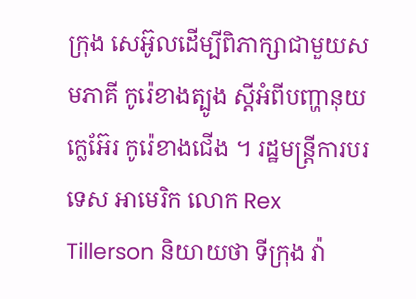ក្រុង សេអ៊ូលដើម្បីពិភាក្សាជាមួយសមភាគី កូរ៉េខាងត្បូង ស្ដីអំពីបញ្ហានុយក្លេអ៊ែរ កូរ៉េខាងជើង ។ រដ្ឋមន្ត្រីការបរទេស អាមេរិក លោក Rex Tillerson និយាយថា ទីក្រុង វ៉ា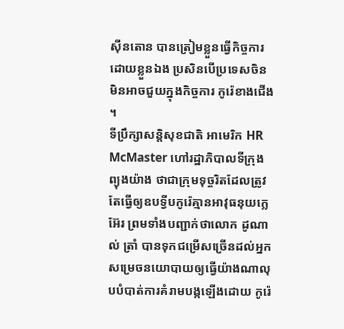ស៊ីនតោន បានត្រៀមខ្លួនធ្វើកិច្ចការដោយខ្លួនឯង ប្រសិនបើប្រទេសចិន មិនអាចជួយក្នុងកិច្ចការ កូរ៉េខាងជើង ។
ទីប្រឹក្សាសន្តិសុខជាតិ អាមេរិក HR McMaster ហៅរដ្ឋាភិបាលទីក្រុង ព្យុងយ៉ាង ថាជាក្រុមទុច្ចរិតដែលត្រូវតែធ្វើឲ្យឧបទ្វីបកូរ៉េគ្មានអាវុធនុយក្លេអ៊ែរ ព្រមទាំងបញ្ជាក់ថាលោក ដូណាល់ ត្រាំ បានទុកជម្រើសច្រើនដល់អ្នកសម្រេចនយោបាយឲ្យធ្វើយ៉ាងណាលុបបំបាត់ការគំរាមបង្កឡើងដោយ កូរ៉េ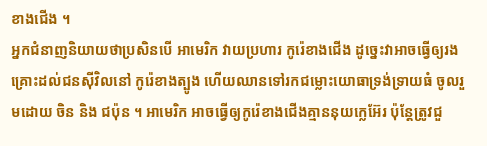ខាងជើង ។
អ្នកជំនាញនិយាយថាប្រសិនបើ អាមេរិក វាយប្រហារ កូរ៉េខាងជើង ដូច្នេះវាអាចធ្វើឲ្យរងគ្រោះដល់ជនស៊ីវិលនៅ កូរ៉េខាងត្បូង ហើយឈានទៅរកជម្លោះយោធាទ្រង់ទ្រាយធំ ចូលរួមដោយ ចិន និង ជប៉ុន ។ អាមេរិក អាចធ្វើឲ្យកូរ៉េខាងជើងគ្មាននុយក្លេអ៊ែរ ប៉ុន្តែត្រូវជួ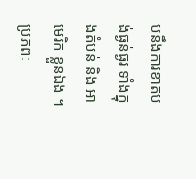បនឹងការខាតបង់ធ្ងន់ធ្ងរ ទាំងក្នុងតំបន់ និង អាមេរិក ខ្លួនឯង ។
ប្រភពៈ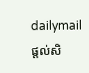dailymail
ផ្តល់សិ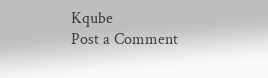Kqube
Post a Comment